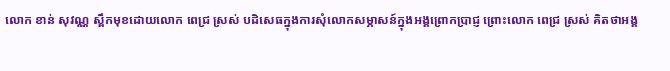លោក ខាន់ សុវណ្ណ ស្ពឹកមុខដោយលោក ពេជ្រ ស្រស់ បដិសេធក្នុងការសុំលោកសម្ភាសន៍ក្នុងអង្គព្រោកប្រាជ្ញ ព្រោះលោក ពេជ្រ ស្រស់ គិតថាអង្គ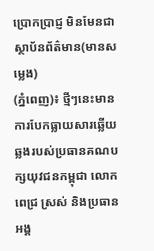ប្រោកប្រាជ្ញ មិនមែនជាស្ថាប័នព័ត៌មាន(មានសម្លេង)
(ភ្នំពេញ)៖ ថ្មីៗនេះមានការបែកធ្លាយសារឆ្លើយឆ្លងរបស់ប្រធានគណបក្សយុវជនកម្ពុជា លោក ពេជ្រ ស្រស់ និងប្រធានអង្គ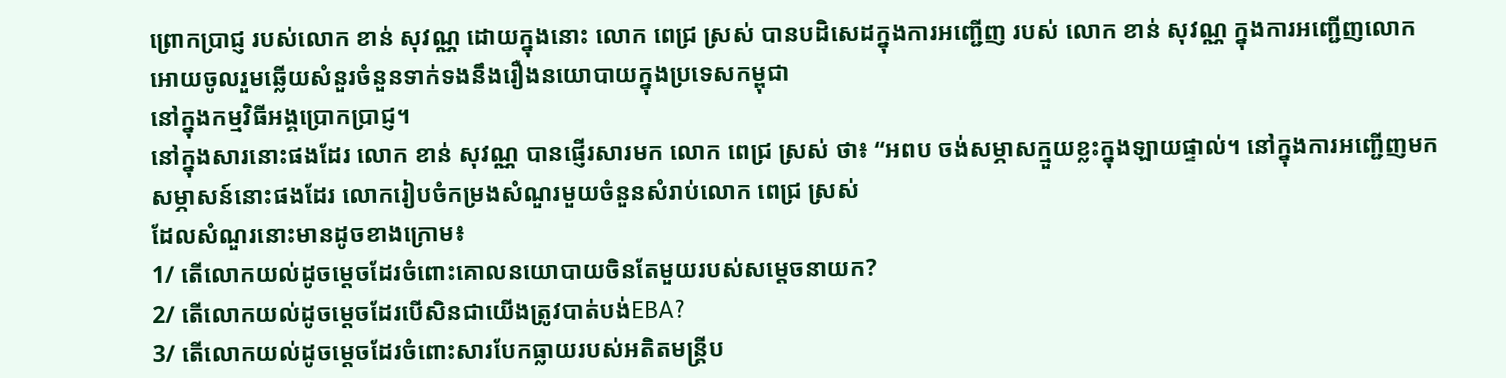ព្រោកប្រាជ្ញ របស់លោក ខាន់ សុវណ្ណ ដោយក្នុងនោះ លោក ពេជ្រ ស្រស់ បានបដិសេដក្នុងការអញ្ជើញ របស់ លោក ខាន់ សុវណ្ណ ក្នុងការអញ្ជើញលោកអោយចូលរួមឆ្លើយសំនួរចំនួនទាក់ទងនឹងរឿងនយោបាយក្នុងប្រទេសកម្ពុជា
នៅក្នុងកម្មវិធីអង្គប្រោកប្រាជ្ញ។
នៅក្នុងសារនោះផងដែរ លោក ខាន់ សុវណ្ណ បានផ្ញើរសារមក លោក ពេជ្រ ស្រស់ ថា៖ “អពប ចង់សម្ភាសក្មួយខ្លះក្នុងឡាយផ្ទាល់។ នៅក្នុងការអញ្ជើញមកសម្ភាសន៍នោះផងដែរ លោករៀបចំកម្រងសំណួរមួយចំនួនសំរាប់លោក ពេជ្រ ស្រស់
ដែលសំណួរនោះមានដូចខាងក្រោម៖
1/ តើលោកយល់ដូចម្តេចដែរចំពោះគោលនយោបាយចិនតែមួយរបស់សម្តេចនាយក?
2/ តើលោកយល់ដូចម្តេចដែរបើសិនជាយើងត្រូវបាត់បង់EBA?
3/ តើលោកយល់ដូចម្តេចដែរចំពោះសារបែកធ្លាយរបស់អតិតមន្ត្រីប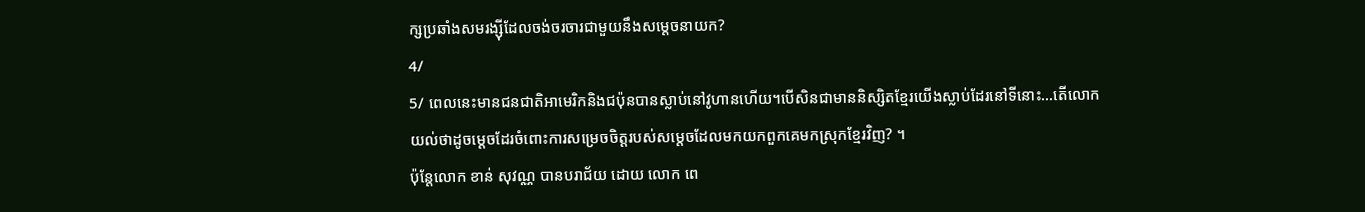ក្សប្រឆាំងសមរង្ស៊ីដែលចង់ចរចារជាមួយនឹងសម្តេចនាយក?
4/
5/ ពេលនេះមានជនជាតិអាមេរិកនិងជប៉ុនបានស្លាប់នៅវូហានហើយ។បើសិនជាមាននិស្សិតខ្មែរយើងស្លាប់ដែរនៅទីនោះ…តើលោកយល់ថាដូចម្តេចដែរចំពោះការសម្រេចចិត្តរបស់សម្តេចដែលមកយកពួកគេមកស្រុកខ្មែរវិញ? ។
ប៉ុន្តែលោក ខាន់ សុវណ្ណ បានបរាជ័យ ដោយ លោក ពេ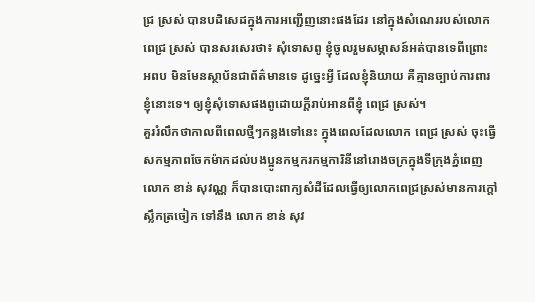ជ្រ ស្រស់ បានបដិសេដក្នុងការអញ្ជើញនោះផងដែរ នៅក្នុងសំណេររបស់លោក ពេជ្រ ស្រស់ បានសរសេរថា៖ សុំទោសពូ ខ្ញុំចូលរួមសម្ភាសន៍អត់បានទេពីព្រោះ អពប មិនមែនស្ថាប័នជាព័ត៌មានទេ ដូច្នេះអ្វី ដែលខ្ញុំនិយាយ គឺគ្មានច្បាប់ការពារខ្ញុំនោះទេ។ ឲ្យខ្ញុំសុំទោសផងពូដោយក្តីរាប់អានពីខ្ញុំ ពេជ្រ ស្រស់។
គួររំលឹកថាកាលពីពេលថ្មីៗកន្លងទៅនេះ ក្នុងពេលដែលលោក ពេជ្រ ស្រស់ ចុះធ្វើសកម្មភាពចែកម៉ាកដល់បងប្អូនកម្មករកម្មការិនីនៅរោងចក្រក្នុងទីក្រុងភ្នំពេញ លោក ខាន់ សុវណ្ណ ក៏បានបោះពាក្យសំដីដែលធ្វើឲ្យលោកពេជ្រស្រស់មានការក្តៅស្លឹកត្រចៀក ទៅនឹង លោក ខាន់ សុវ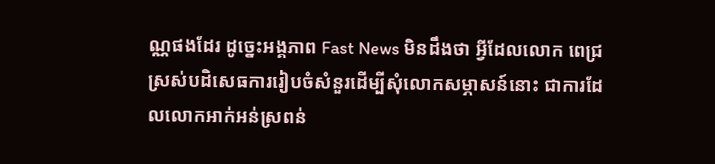ណ្ណផងដែរ ដូច្នេះអង្គភាព Fast News មិនដឹងថា អ្វីដែលលោក ពេជ្រ ស្រស់បដិសេធការរៀបចំសំនួរដើម្បីសុំលោកសម្ភាសន៍នោះ ជាការដែលលោកអាក់អន់ស្រពន់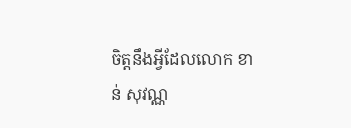ចិត្តនឹងអ្វីដែលលោក ខាន់ សុវណ្ណ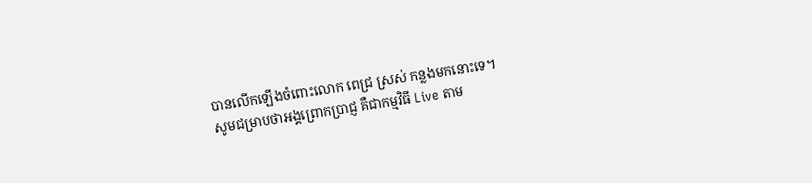បានលើកឡើងចំពោះលោក ពេជ្រ ស្រស់ កន្លងមកនោះទេ។
សូមជម្រាបថាអង្គព្រោកប្រាជ្ញ គឺជាកម្មវិធី Live តាម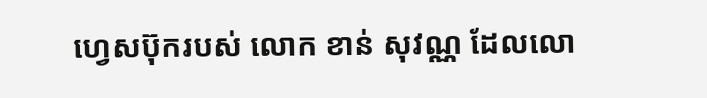ហ្វេសប៊ុករបស់ លោក ខាន់ សុវណ្ណ ដែលលោ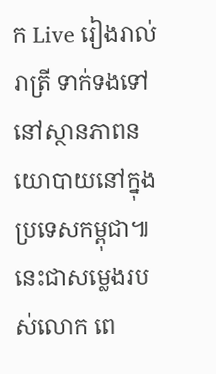ក Live រៀងរាល់រាត្រី ទាក់ទងទៅនៅស្ថានភាពនយោបាយនៅក្នុងប្រទេសកម្ពុជា៕
នេះជាសម្លេងរបស់លោក ពេ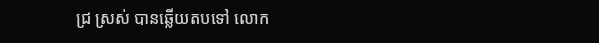ជ្រ ស្រស់ បានឆ្លើយតបទៅ លោក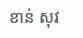ខាន់ សុវ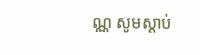ណ្ណ សូមស្តាប់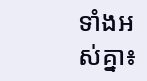ទាំងអស់គ្នា៖